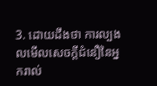3. ដោយដឹងថា ការល្បងលមើលសេចក្ដីជំនឿនៃអ្នករាល់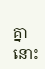គ្នា នោះ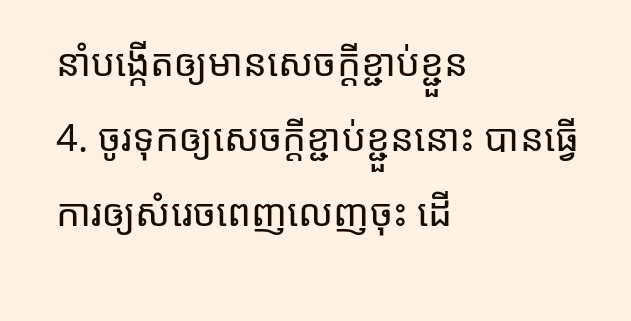នាំបង្កើតឲ្យមានសេចក្ដីខ្ជាប់ខ្ជួន
4. ចូរទុកឲ្យសេចក្ដីខ្ជាប់ខ្ជួននោះ បានធ្វើការឲ្យសំរេចពេញលេញចុះ ដើ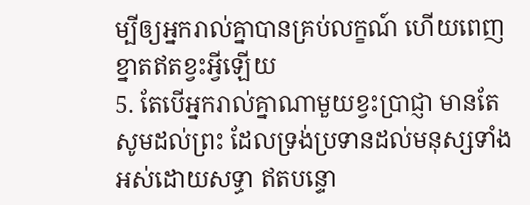ម្បីឲ្យអ្នករាល់គ្នាបានគ្រប់លក្ខណ៍ ហើយពេញខ្នាតឥតខ្វះអ្វីឡើយ
5. តែបើអ្នករាល់គ្នាណាមួយខ្វះប្រាជ្ញា មានតែសូមដល់ព្រះ ដែលទ្រង់ប្រទានដល់មនុស្សទាំងអស់ដោយសទ្ធា ឥតបន្ទោ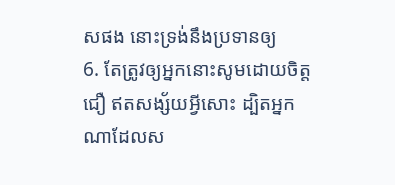សផង នោះទ្រង់នឹងប្រទានឲ្យ
6. តែត្រូវឲ្យអ្នកនោះសូមដោយចិត្តជឿ ឥតសង្ស័យអ្វីសោះ ដ្បិតអ្នកណាដែលស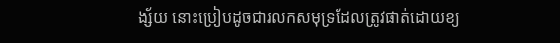ង្ស័យ នោះប្រៀបដូចជារលកសមុទ្រដែលត្រូវផាត់ដោយខ្យ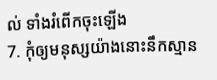ល់ ទាំងរំពើកចុះឡើង
7. កុំឲ្យមនុស្សយ៉ាងនោះនឹកស្មាន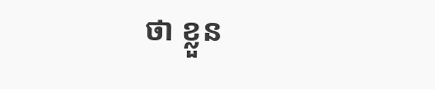ថា ខ្លួន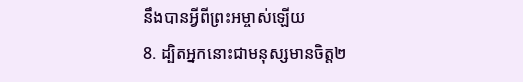នឹងបានអ្វីពីព្រះអម្ចាស់ឡើយ
8. ដ្បិតអ្នកនោះជាមនុស្សមានចិត្ត២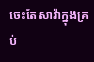ចេះតែសាវ៉ាក្នុងគ្រប់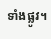ទាំងផ្លូវ។